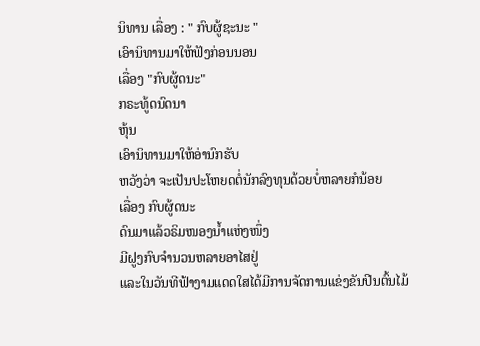ນິທານ ເລື່ອງ : " ກົບຜູ້ຊະນະ "
ເອົານິທານມາໃຫ້ຟັງກ່ອນນອນ
ເລື່ອງ "ກົບຜູ້ດນະ"
ກຣະທູ້ດນົດນາ
ຫຸ້ນ
ເອົານິທານມາໃຫ້ອ່ານົກຮັບ
ຫວັງວ່າ ຈະເປັນປະໂຫຍດຕໍ່ນັກລົງທຸນດ້ວຍບໍ່ຫລາຍກໍນ້ອຍ
ເລື່ອງ ກົບຜູ້ດນະ
ດົນມາແລ້ວຣິມໜອງນ້ຳແຫ່ງໜຶ່ງ
ມີຝູງກົບຈຳນວນຫລາຍອາໄສຢູ່
ແລະໃນວັນທີຟ້າງາມແດດໃສໄດ້ມີການຈັດການແຂ່ງຂັນປີນຕົ້ນໄມ້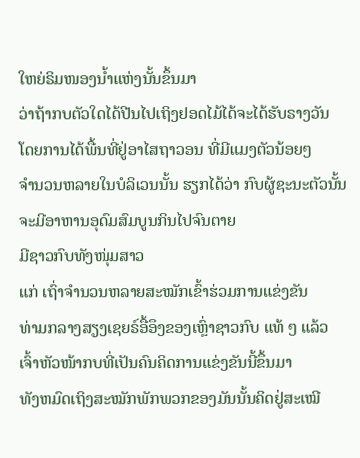ໃຫຍ່ຣິມໜອງນ້ຳແຫ່ງນັ້ນຂຶ້ນມາ
ວ່າຖ້າກບຕັວໃດໄດ້ປີນໄປເຖິງຢອດໄມ້ໄດ້ຈະໄດ້ຮັບຣາງວັນ
ໂດຍການໄດ້ພື້ນທີ່ຢູ່ອາໄສຖາວອນ ທີ່ມີແມງຕັວນ້ອຍໆ
ຈຳນວນຫລາຍໃນບໍລິເວນນັ້ນ ຮຽກໄດ້ວ່າ ກົບຜູ້ຊະນະຕັວນັ້ນ
ຈະມີອາຫານອຸດົມສົມບູນກິນໄປຈົນຕາຍ
ມີຊາວກົບທັງໜຸ່ມສາວ
ແກ່ ເຖົ່າຈຳນວນຫລາຍສະໝັກເຂົ້າຮ່ວມການແຂ່ງຂັນ
ທ່າມກລາງສຽງເຊຍຣ໌ອື້ອຶງຂອງເຫຼົ່າຊາວກົບ ແທ້ ໆ ແລ້ວ
ເຈົ້າຫັວໜ້າກບທີ່ເປັນຄົນຄິດການແຂ່ງຂັນນີ້ຂຶ້ນມາ
ທັງຫມົດເຖິງສະໝັກພັກພວກຂອງມັນນັ້ນຄິດຢູ່ສະເໝີ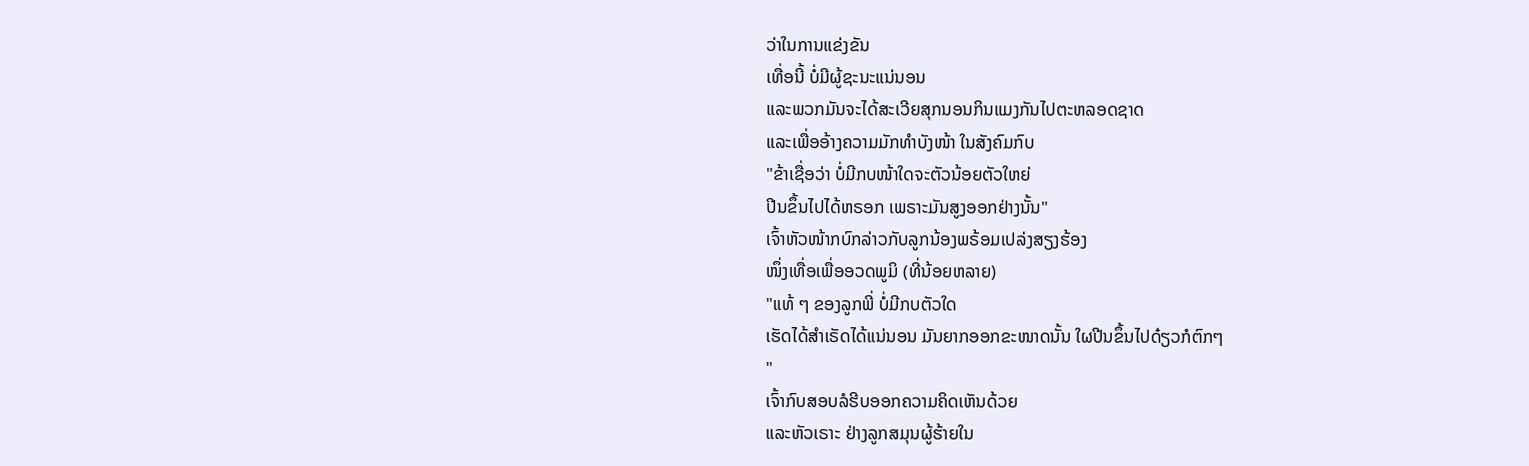ວ່າໃນການແຂ່ງຂັນ
ເທື່ອນີ້ ບໍ່ມີຜູ້ຊະນະແນ່ນອນ
ແລະພວກມັນຈະໄດ້ສະເວີຍສຸກນອນກິນແມງກັນໄປຕະຫລອດຊາດ
ແລະເພື່ອອ້າງຄວາມມັກທຳບັງໜ້າ ໃນສັງຄົມກົບ
"ຂ້າເຊື່ອວ່າ ບໍ່ມີກບໜ້າໃດຈະຕັວນ້ອຍຕັວໃຫຍ່
ປີນຂຶ້ນໄປໄດ້ຫຣອກ ເພຣາະມັນສູງອອກຢ່າງນັ້ນ"
ເຈົ້າຫັວໜ້າກບົກລ່າວກັບລູກນ້ອງພຣ້ອມເປລ່ງສຽງຮ້ອງ
ໜຶ່ງເທື່ອເພື່ອອວດພູມິ (ທີ່ນ້ອຍຫລາຍ)
"ແທ້ ໆ ຂອງລູກພີ່ ບໍ່ມີກບຕັວໃດ
ເຮັດໄດ້ສຳເຣັດໄດ້ແນ່ນອນ ມັນຍາກອອກຂະໜາດນັ້ນ ໃຜປີນຂຶ້ນໄປດ໋ຽວກໍຕົກໆ
"
ເຈົ້າກົບສອບລໍຮີບອອກຄວາມຄິດເຫັນດ້ວຍ
ແລະຫັວເຣາະ ຢ່າງລູກສມຸນຜູ້ຮ້າຍໃນ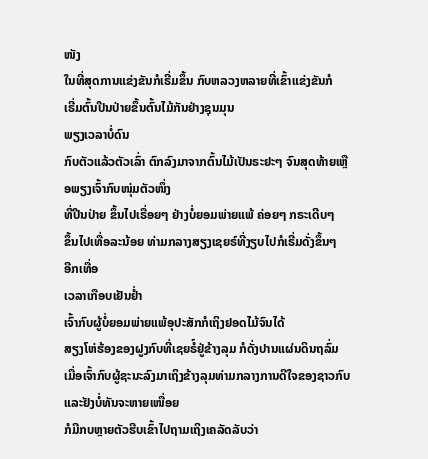ໜັງ
ໃນທີ່ສຸດການແຂ່ງຂັນກໍເຣີ່ມຂຶ້ນ ກົບຫລວງຫລາຍທີ່ເຂົ້າແຂ່ງຂັນກໍ
ເຣີ່ມຕົ້ນປີນປ່າຍຂຶ້ນຕົ້ນໄມ້ກັນຢ່າງຊຸນມຸນ
ພຽງເວລາບໍ່ດົນ
ກົບຕັວແລ້ວຕັວເລົ່າ ຕົກລົງມາຈາກຕົ້ນໄມ້ເປັນຣະຢະໆ ຈົນສຸດທ້າຍເຫຼືອພຽງເຈົ້າກົບໜຸ່ມຕັວໜຶ່ງ
ທີ່ປີນປ່າຍ ຂຶ້ນໄປເຣື່ອຍໆ ຢ່າງບໍ່ຍອມພ່າຍແພ້ ຄ່ອຍໆ ກຣະເດີບໆ
ຂຶ້ນໄປເທື່ອລະນ້ອຍ ທ່າມກລາງສຽງເຊຍຣ໌ທີ່ງຽບໄປກໍເຣີ່ມດັ່ງຂຶ້ນໆ
ອີກເທື່ອ
ເວລາເກືອບເຢັນຢ່ຳ
ເຈົ້າກົບຜູ້ບໍ່ຍອມພ່າຍແພ້ອຸປະສັກກໍເຖິງຢອດໄມ້ຈົນໄດ້
ສຽງໂຫ່ຮ້ອງຂອງຝູງກົບທີ່ເຊຍຣໍ໌ຢູ່ຂ້າງລຸມ ກໍດັ່ງປານແຜ່ນດິນຖລົ່ມ
ເມື່ອເຈົ້າກົບຜູ້ຊະນະລົງມາເຖິງຂ້າງລຸມທ່າມກລາງການດີໃຈຂອງຊາວກົບ
ແລະຢັງບໍ່ທັນຈະຫາຍເໜື່ອຍ
ກໍມີກບຫຼາຍຕັວຮີບເຂົ້າໄປຖາມເຖິງເຄລັດລັບວ່າ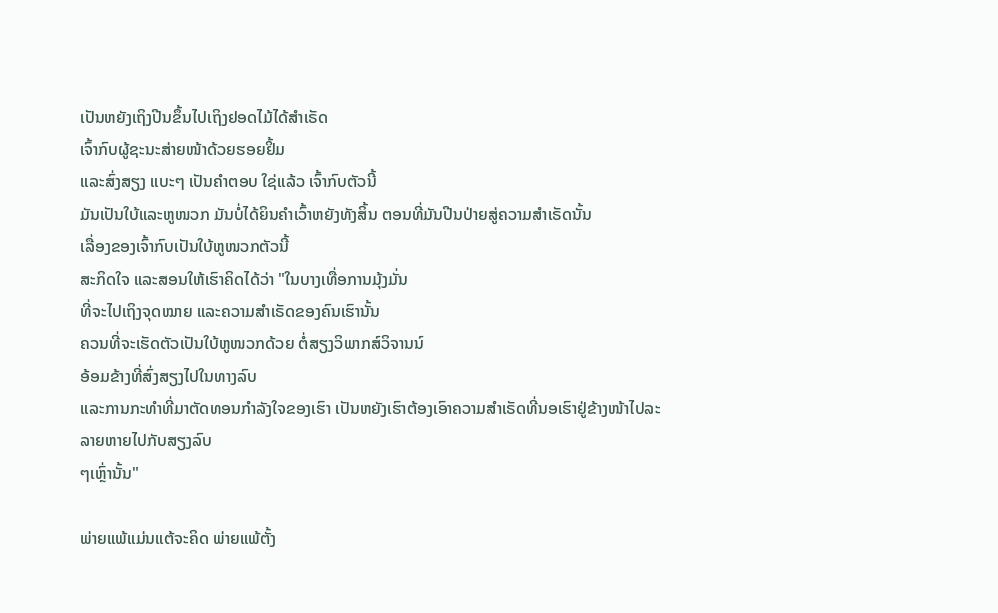ເປັນຫຍັງເຖິງປີນຂຶ້ນໄປເຖິງຢອດໄມ້ໄດ້ສຳເຣັດ
ເຈົ້າກົບຜູ້ຊະນະສ່າຍໜ້າດ້ວຍຮອຍຢິ້ມ
ແລະສົ່ງສຽງ ແບະໆ ເປັນຄຳຕອບ ໃຊ່ແລ້ວ ເຈົ້າກົບຕັວນີ້
ມັນເປັນໃບ້ແລະຫູໜວກ ມັນບໍ່ໄດ້ຍິນຄຳເວົ້າຫຍັງທັງສິ້ນ ຕອນທີ່ມັນປີນປ່າຍສູ່ຄວາມສຳເຣັດນັ້ນ
ເລື່ອງຂອງເຈົ້າກົບເປັນໃບ້ຫູໜວກຕັວນີ້
ສະກິດໃຈ ແລະສອນໃຫ້ເຮົາຄິດໄດ້ວ່າ "ໃນບາງເທື່ອການມຸ້ງມັ່ນ
ທີ່ຈະໄປເຖິງຈຸດໝາຍ ແລະຄວາມສຳເຣັດຂອງຄົນເຮົານັ້ນ
ຄວນທີ່ຈະເຮັດຕັວເປັນໃບ້ຫູໜວກດ້ວຍ ຕໍ່ສຽງວິພາກສ໌ວິຈານນ໌
ອ້ອມຂ້າງທີ່ສົ່ງສຽງໄປໃນທາງລົບ
ແລະການກະທຳທີ່ມາຕັດທອນກຳລັງໃຈຂອງເຮົາ ເປັນຫຍັງເຮົາຕ້ອງເອົາຄວາມສຳເຣັດທີ່ນອເຮົາຢູ່ຂ້າງໜ້າໄປລະລາຍຫາຍໄປກັບສຽງລົບ
ໆເຫຼົ່ານັ້ນ"

ພ່າຍແພ້ແມ່ນແຕ້ຈະຄິດ ພ່າຍແພ້ຕັ້ງ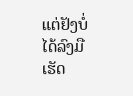ແຕ່ຢັງບໍ່ໄດ້ລົງມືເຮັດ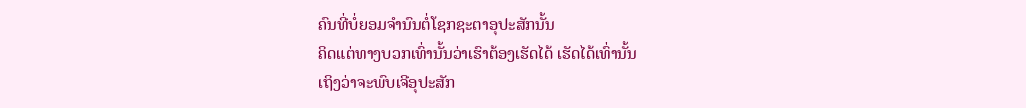ຄົນທີ່ບໍ່ຍອມຈຳນົນຕໍ່ໂຊກຊະຕາອຸປະສັກນັ້ນ
ຄິດແຕ່ທາງບວກເທົ່ານັ້ນວ່າເຮົາຕ້ອງເຮັດໄດ້ ເຮັດໄດ້ເທົ່ານັ້ນ
ເຖິງວ່າຈະພົບເຈີອຸປະສັກ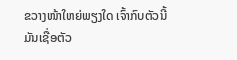ຂວາງໜ້າໃຫຍ່ພຽງໃດ ເຈົ້າກົບຕັວນີ້
ມັນເຊື່ອຕັວ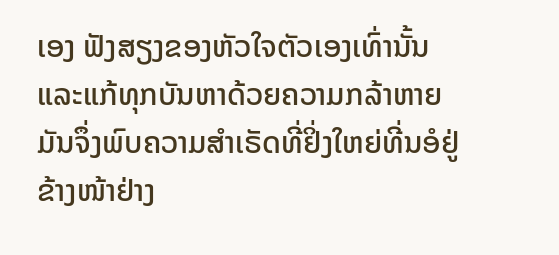ເອງ ຟັງສຽງຂອງຫັວໃຈຕັວເອງເທົ່ານັ້ນ
ແລະແກ້ທຸກບັນຫາດ້ວຍຄວາມກລ້າຫາຍ
ມັນຈຶ່ງພົບຄວາມສຳເຣັດທີ່ຢິ່ງໃຫຍ່ທີ່ນອໍຢູ່ຂ້າງໜ້າຢ່າງ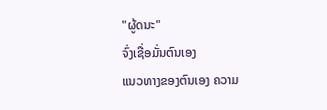"ຜູ້ດນະ"
ຈົ່ງເຊື່ອມັ່ນຕົນເອງ
ແນວທາງຂອງຕົນເອງ ຄວາມ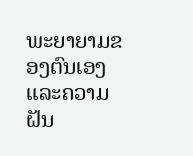ພະຍາຍາມຂອງຕົນເອງ ແລະຄວາມຝັນ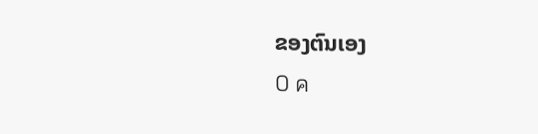ຂອງຕົນເອງ
0 ค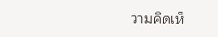วามคิดเห็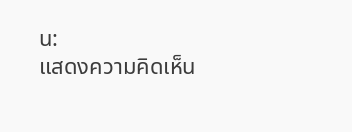น:
แสดงความคิดเห็น